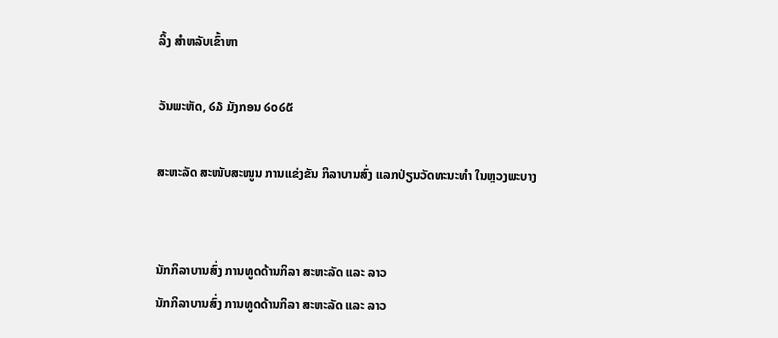ລິ້ງ ສຳຫລັບເຂົ້າຫາ

ວັນພະຫັດ, ໒໓ ມັງກອນ ໒໐໒໕

ສະຫະລັດ ສະໜັບສະໜູນ ການແຂ່ງຂັນ ກິລາບານສົ່ງ ແລກປ່ຽນວັດທະນະທຳ ໃນຫຼວງພະບາງ


ນັກກິລາບານສົ່ງ ການທູດດ້ານກິລາ ສະຫະລັດ ແລະ ລາວ
ນັກກິລາບານສົ່ງ ການທູດດ້ານກິລາ ສະຫະລັດ ແລະ ລາວ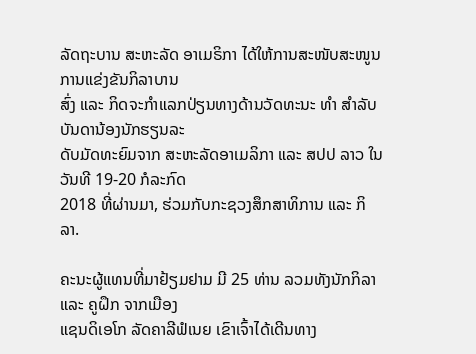ລັດຖະບານ ສະຫະລັດ ອາເມຣິກາ ໄດ້ໃຫ້ການສະໜັບສະໜູນການແຂ່ງຂັນກິລາບານ
ສົ່ງ ແລະ ກິດຈະກຳແລກປ່ຽນທາງດ້ານວັດທະນະ ທຳ ສຳລັບບັນດານ້ອງນັກຮຽນລະ
ດັບມັດທະຍົມຈາກ ສະຫະລັດອາເມລິກາ ແລະ ສປປ ລາວ ໃນວັນທີ 19-20 ກໍລະກົດ
2018 ທີ່ຜ່ານມາ, ຮ່ວມກັບກະຊວງສຶກສາທິການ ແລະ ກິລາ.

ຄະນະຜູ້ແທນທີ່ມາຢ້ຽມຢາມ ມີ 25 ທ່ານ ລວມທັງນັກກິລາ ແລະ ຄູຝຶກ ຈາກເມືອງ
ແຊນດິເອໂກ ລັດຄາລີຟໍເນຍ ເຂົາເຈົ້າໄດ້ເດີນທາງ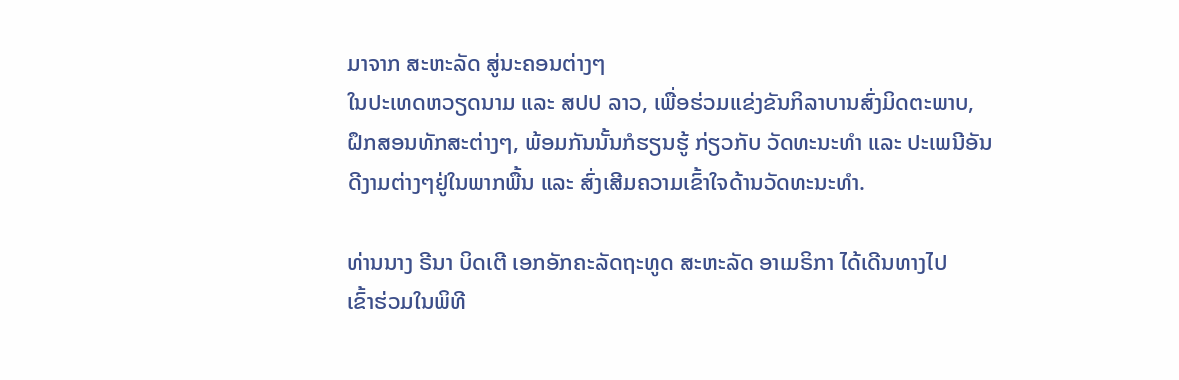ມາຈາກ ສະຫະລັດ ສູ່ນະຄອນຕ່າງໆ
ໃນປະເທດຫວຽດນາມ ແລະ ສປປ ລາວ, ເພື່ອຮ່ວມແຂ່ງຂັນກິລາບານສົ່ງມິດຕະພາບ,
ຝຶກສອນທັກສະຕ່າງໆ, ພ້ອມກັນນັ້ນກໍຮຽນຮູ້ ກ່ຽວກັບ ວັດທະນະທຳ ແລະ ປະເພນີອັນ
ດີງາມຕ່າງໆຢູ່ໃນພາກພື້ນ ແລະ ສົ່ງເສີມຄວາມເຂົ້າໃຈດ້ານວັດທະນະທຳ.

ທ່ານນາງ ຣີນາ ບິດເຕີ ເອກອັກຄະລັດຖະທູດ ສະຫະລັດ ອາເມຣິກາ ໄດ້ເດີນທາງໄປ
ເຂົ້າຮ່ວມໃນພິທີ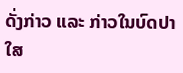ດັ່ງກ່າວ ແລະ ກ່າວໃນບົດປາໃສ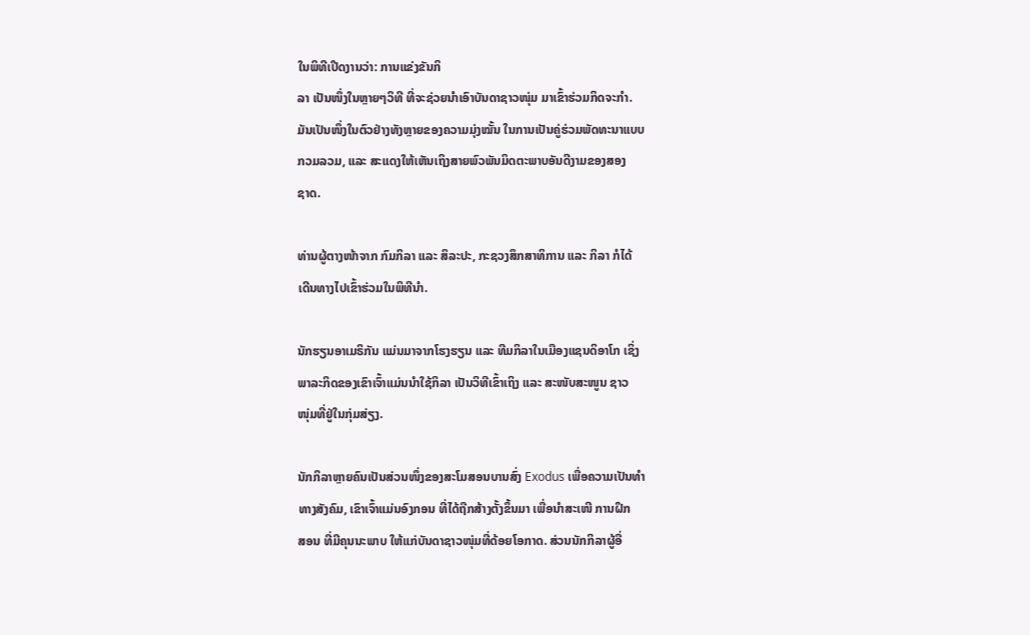ໃນພິທີເປີດງານວ່າ: ການແຂ່ງຂັນກິ
ລາ ເປັນໜຶ່ງໃນຫຼາຍໆວິທີ ທີ່ຈະຊ່ວຍນໍາເອົາບັນດາຊາວໜຸ່ມ ມາເຂົ້າຮ່ວມກິດຈະກໍາ.
ມັນເປັນໜຶ່ງໃນຕົວຢ່າງທັງຫຼາຍຂອງຄວາມມຸ່ງໝັ້ນ ໃນການເປັນຄູ່ຮ່ວມພັດທະນາແບບ
ກວມລວມ, ແລະ ສະແດງໃຫ້ເຫັນເຖິງສາຍພົວພັນມິດຕະພາບອັນດີງາມຂອງສອງ
ຊາດ.

ທ່ານຜູ້ຕາງໜ້າຈາກ ກົມກິລາ ແລະ ສິລະປະ, ກະຊວງສຶກສາທິການ ແລະ ກິລາ ກໍໄດ້
ເດີນທາງໄປເຂົ້າຮ່ວມໃນພິທີນຳ.

ນັກຮຽນອາເມຣິກັນ ແມ່ນມາຈາກໂຮງຮຽນ ແລະ ທີມກິລາໃນເມືອງແຊນດິອາໂກ ເຊິ່ງ
ພາລະກິດຂອງເຂົາເຈົ້າແມ່ນນຳໃຊ້ກິລາ ເປັນວິທີເຂົ້າເຖິງ ແລະ ສະໜັບສະໜູນ ຊາວ
ໜຸ່ມທີ່ຢູ່ໃນກຸ່ມສ່ຽງ.

ນັກກິລາຫຼາຍຄົນເປັນສ່ວນໜຶ່ງຂອງສະໂມສອນບານສົ່ງ Exodus ເພື່ອຄວາມເປັນທຳ
ທາງສັງຄົມ, ເຂົາເຈົ້າແມ່ນອົງກອນ ທີ່ໄດ້ຖືກສ້າງຕັ້ງຂຶ້ນມາ ເພື່ອນຳສະເໜີ ການຝຶກ
ສອນ ທີ່ມີຄຸນນະພາບ ໃຫ້ແກ່ບັນດາຊາວໜຸ່ມທີ່ດ້ອຍໂອກາດ. ສ່ວນນັກກິລາຜູ້ອື່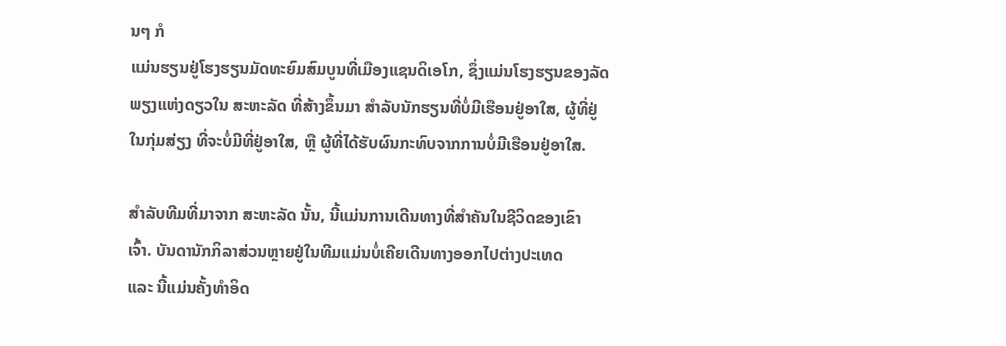ນໆ ກໍ
ແມ່ນຮຽນຢູ່ໂຮງຮຽນມັດທະຍົມສົມບູນທີ່ເມືອງແຊນດິເອໂກ, ຊຶ່ງແມ່ນໂຮງຮຽນຂອງລັດ
ພຽງແຫ່ງດຽວໃນ ສະຫະລັດ ທີ່ສ້າງຂຶ້ນມາ ສຳລັບນັກຮຽນທີ່ບໍ່ມີເຮືອນຢູ່ອາໃສ, ຜູ້ທີ່ຢູ່
ໃນກຸ່ມສ່ຽງ ທີ່ຈະບໍ່ມີທີ່ຢູ່ອາໃສ, ຫຼື ຜູ້ທີ່ໄດ້ຮັບຜົນກະທົບຈາກການບໍ່ມີເຮືອນຢູ່ອາໃສ.

ສຳລັບທີມທີ່ມາຈາກ ສະຫະລັດ ນັ້ນ, ນີ້ແມ່ນການເດີນທາງທີ່ສຳຄັນໃນຊີວິດຂອງເຂົາ
ເຈົ້າ. ບັນດານັກກິລາສ່ວນຫຼາຍຢູ່ໃນທີມແມ່ນບໍ່ເຄີຍເດີນທາງອອກໄປຕ່າງປະເທດ
ແລະ ນີ້ແມ່ນຄັ້ງທຳອິດ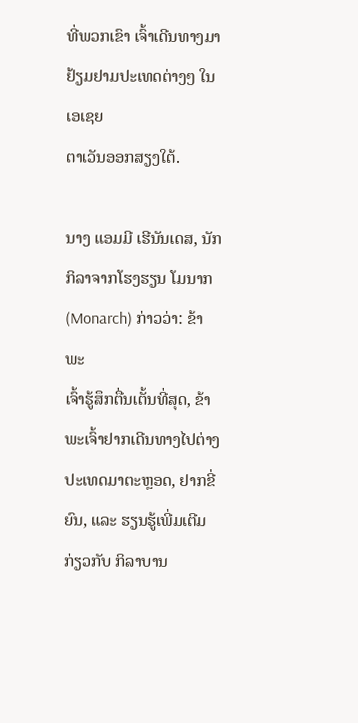ທີ່ພວກເຂົາ ເຈົ້າເດີນທາງມາຢ້ຽມຢາມປະເທດຕ່າງໆ ໃນເອເຊຍ
ຕາເວັນອອກສຽງໃຕ້.

ນາງ ແອມມີ ເຮີນັນເດສ, ນັກກິລາຈາກໂຮງຮຽນ ໂມນາກ (Monarch) ກ່າວວ່າ: ຂ້າພະ
ເຈົ້າຮູ້ສຶກຕື່ນເຕັ້ນທີ່ສຸດ, ຂ້າພະເຈົ້າຢາກເດີນທາງໄປຕ່າງປະເທດມາຕະຫຼອດ, ຢາກຂີ່
ຍົນ, ແລະ ຮຽນຮູ້ເພີ່ມເຕີມ ກ່ຽວກັບ ກິລາບານ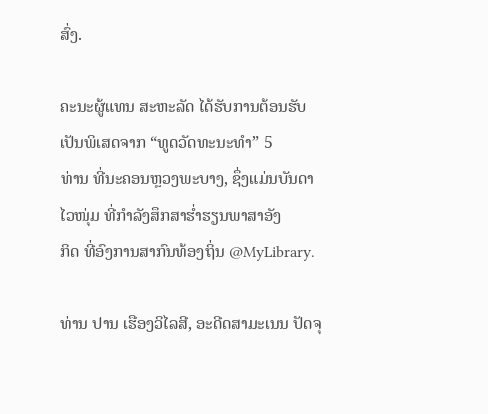ສົ່ງ.

ຄະນະຜູ້ແທນ ສະຫະລັດ ໄດ້ຮັບການຕ້ອນຮັບເປັນພິເສດຈາກ “ທູດວັດທະນະທຳ” 5
ທ່ານ ທີ່ນະຄອນຫຼວງພະບາງ, ຊຶ່ງແມ່ນບັນດາໄວໜຸ່ມ ທີ່ກຳລັງສຶກສາຮໍ່າຮຽນພາສາອັງ
ກິດ ທີ່ອົງການສາກົນທ້ອງຖິ່ນ @MyLibrary.

ທ່ານ ປານ ເຮືອງວິໄລສີ, ອະດີດສາມະເນນ ປັດຈຸ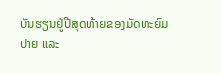ບັນຮຽນຢູ່ປີສຸດທ້າຍຂອງມັດທະຍົມ
ປາຍ ແລະ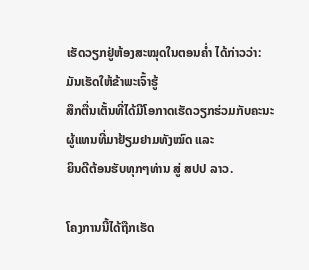ເຮັດວຽກຢູ່ຫ້ອງສະໝຸດໃນຕອນຄ່ຳ ໄດ້ກ່າວວ່າ: ມັນເຮັດໃຫ້ຂ້າພະເຈົ້າຮູ້
ສຶກຕື່ນເຕັ້ນທີ່ໄດ້ມີໂອກາດເຮັດວຽກຮ່ວມກັບຄະນະຜູ້ແທນທີ່ມາຢ້ຽມຢາມທັງໝົດ ແລະ
ຍິນດີຕ້ອນຮັບທຸກໆທ່ານ ສູ່ ສປປ ລາວ.

ໂຄງການນີ້ໄດ້ຖືກເຮັດ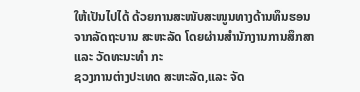ໃຫ້ເປັນໄປໄດ້ ດ້ວຍການສະໜັບສະໜູນທາງດ້ານທຶນຮອນ
ຈາກລັດຖະບານ ສະຫະລັດ ໂດຍຜ່ານສຳນັກງານການສຶກສາ ແລະ ວັດທະນະທຳ ກະ
ຊວງການຕ່າງປະເທດ ສະຫະລັດ,ແລະ ຈັດ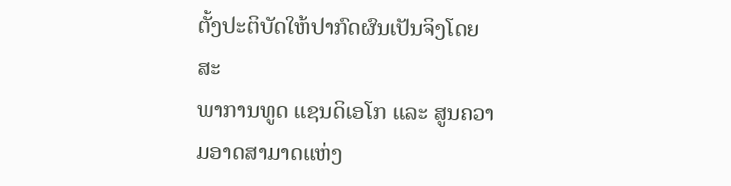ຕັ້ງປະຕິບັດໃຫ້ປາກົດຜົນເປັນຈິງໂດຍ ສະ
ພາການທູດ ແຊນດິເອໂກ ແລະ ສູນຄວາມອາດສາມາດແຫ່ງ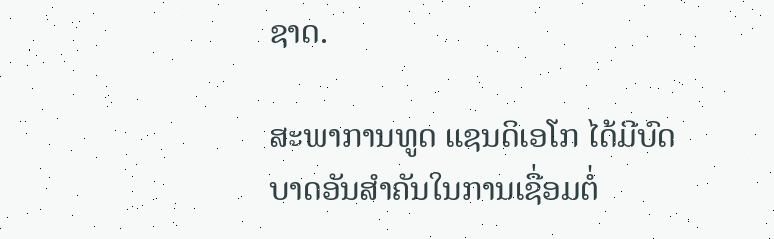ຊາດ.

ສະພາການທູດ ແຊນດິເອໂກ ໄດ້ມີບົດບາດອັນສຳຄັນໃນການເຊື່ອມຕໍ່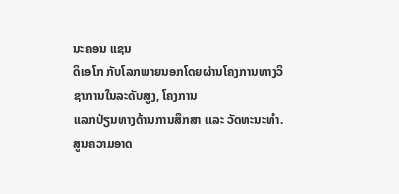ນະຄອນ ແຊນ
ດິເອໂກ ກັບໂລກພາຍນອກໂດຍຜ່ານໂຄງການທາງວິຊາການໃນລະດັບສູງ, ໂຄງການ
ແລກປ່ຽນທາງດ້ານການສຶກສາ ແລະ ວັດທະນະທຳ. ສູນຄວາມອາດ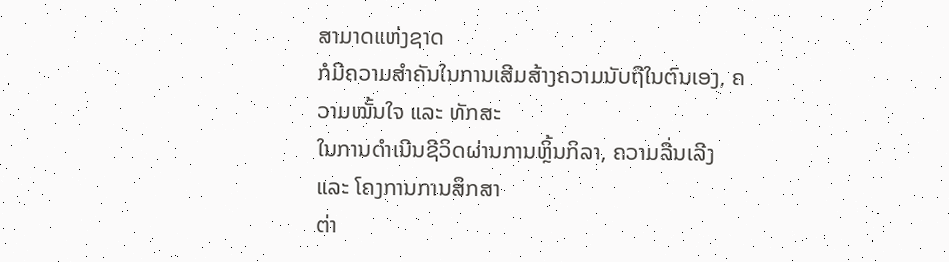ສາມາດແຫ່ງຊາດ
ກໍມີຄວາມສຳຄັນໃນການເສີມສ້າງຄວາມນັບຖືໃນຕົນເອງ, ຄວາມໝັ້ນໃຈ ແລະ ທັກສະ
ໃນການດຳເນີນຊີວິດຜ່ານການຫຼິ້ນກິລາ, ຄວາມລື່ນເລີງ ແລະ ໂຄງການການສຶກສາ
ຕ່າ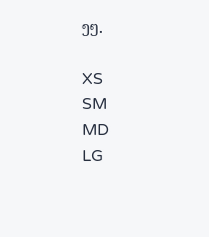ງໆ.

XS
SM
MD
LG